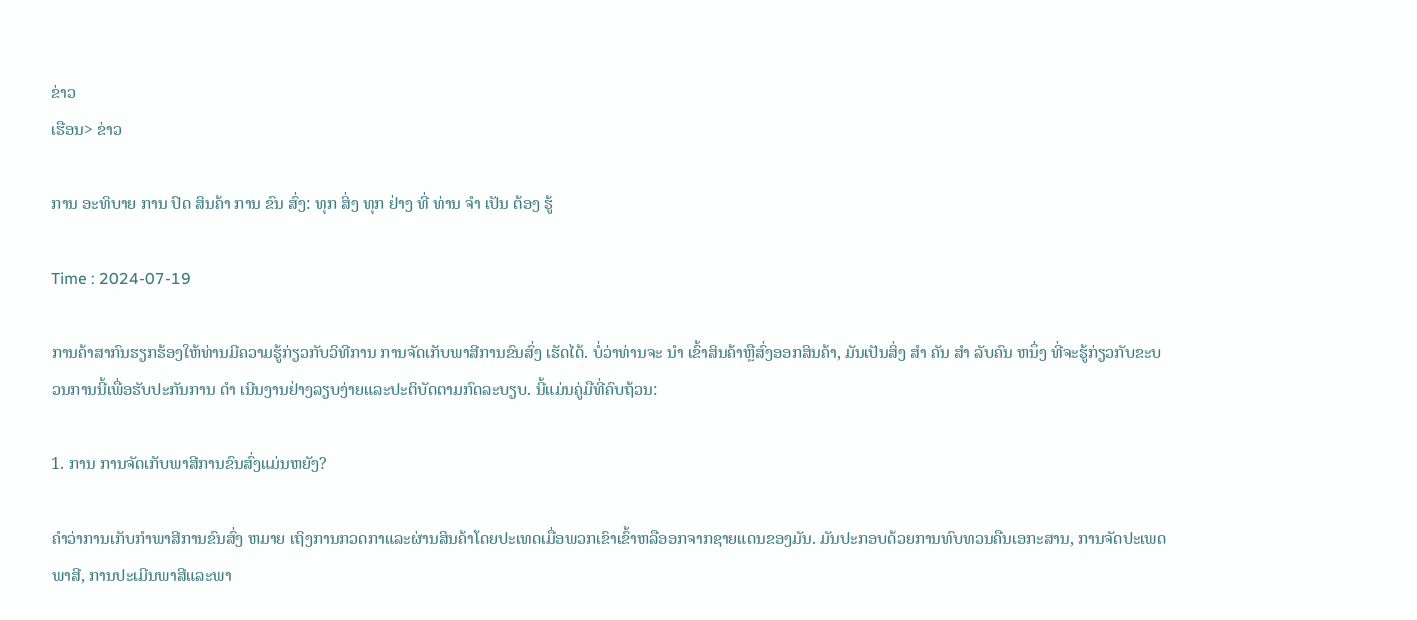ຂ່າວ
ເຮືອນ> ຂ່າວ

ການ ອະທິບາຍ ການ ປົດ ສິນຄ້າ ການ ຂົນ ສົ່ງ: ທຸກ ສິ່ງ ທຸກ ຢ່າງ ທີ່ ທ່ານ ຈໍາ ເປັນ ຕ້ອງ ຮູ້

Time : 2024-07-19

ການຄ້າສາກົນຮຽກຮ້ອງໃຫ້ທ່ານມີຄວາມຮູ້ກ່ຽວກັບວິທີການ ການຈັດເກັບພາສີການຂົນສົ່ງ ເຮັດໄດ້. ບໍ່ວ່າທ່ານຈະ ນໍາ ເຂົ້າສິນຄ້າຫຼືສົ່ງອອກສິນຄ້າ, ມັນເປັນສິ່ງ ສໍາ ຄັນ ສໍາ ລັບຄົນ ຫນຶ່ງ ທີ່ຈະຮູ້ກ່ຽວກັບຂະບວນການນີ້ເພື່ອຮັບປະກັນການ ດໍາ ເນີນງານຢ່າງລຽບງ່າຍແລະປະຕິບັດຕາມກົດລະບຽບ. ນີ້ແມ່ນຄູ່ມືທີ່ຄົບຖ້ວນ:

1. ການ ການຈັດເກັບພາສີການຂົນສົ່ງແມ່ນຫຍັງ?

ຄໍາວ່າການເກັບກໍາພາສີການຂົນສົ່ງ ຫມາຍ ເຖິງການກວດກາແລະຜ່ານສິນຄ້າໂດຍປະເທດເມື່ອພວກເຂົາເຂົ້າຫລືອອກຈາກຊາຍແດນຂອງມັນ. ມັນປະກອບດ້ວຍການທົບທວນຄືນເອກະສານ, ການຈັດປະເພດພາສີ, ການປະເມີນພາສີແລະພາ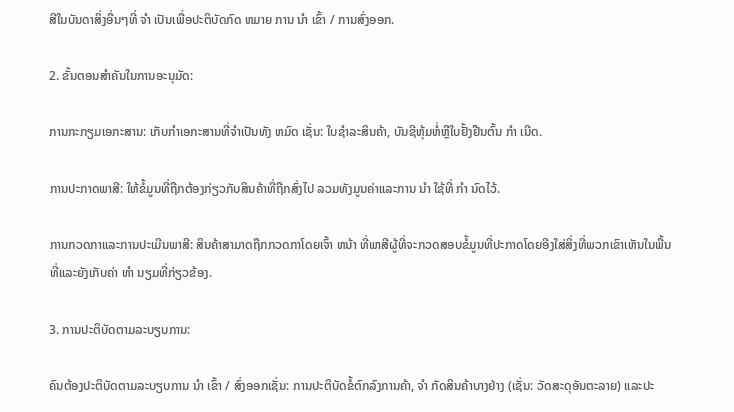ສີໃນບັນດາສິ່ງອື່ນໆທີ່ ຈໍາ ເປັນເພື່ອປະຕິບັດກົດ ຫມາຍ ການ ນໍາ ເຂົ້າ / ການສົ່ງອອກ.

2. ຂັ້ນຕອນສໍາຄັນໃນການອະນຸມັດ:

ການກະກຽມເອກະສານ: ເກັບກໍາເອກະສານທີ່ຈໍາເປັນທັງ ຫມົດ ເຊັ່ນ: ໃບຊໍາລະສິນຄ້າ, ບັນຊີຫຸ້ມຫໍ່ຫຼືໃບຢັ້ງຢືນຕົ້ນ ກໍາ ເນີດ.

ການປະກາດພາສີ: ໃຫ້ຂໍ້ມູນທີ່ຖືກຕ້ອງກ່ຽວກັບສິນຄ້າທີ່ຖືກສົ່ງໄປ ລວມທັງມູນຄ່າແລະການ ນໍາ ໃຊ້ທີ່ ກໍາ ນົດໄວ້.

ການກວດກາແລະການປະເມີນພາສີ: ສິນຄ້າສາມາດຖືກກວດກາໂດຍເຈົ້າ ຫນ້າ ທີ່ພາສີຜູ້ທີ່ຈະກວດສອບຂໍ້ມູນທີ່ປະກາດໂດຍອີງໃສ່ສິ່ງທີ່ພວກເຂົາເຫັນໃນພື້ນທີ່ແລະຍັງເກັບຄ່າ ທໍາ ນຽມທີ່ກ່ຽວຂ້ອງ.

3. ການປະຕິບັດຕາມລະບຽບການ:

ຄົນຕ້ອງປະຕິບັດຕາມລະບຽບການ ນໍາ ເຂົ້າ / ສົ່ງອອກເຊັ່ນ: ການປະຕິບັດຂໍ້ຕົກລົງການຄ້າ, ຈໍາ ກັດສິນຄ້າບາງຢ່າງ (ເຊັ່ນ: ວັດສະດຸອັນຕະລາຍ) ແລະປະ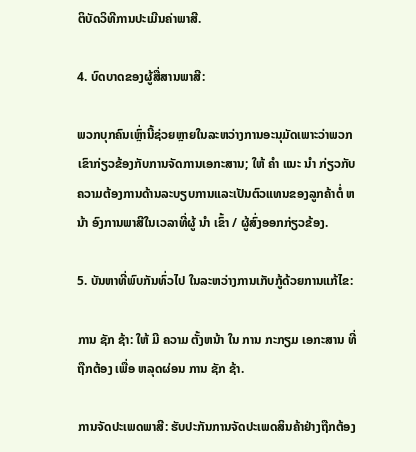ຕິບັດວິທີການປະເມີນຄ່າພາສີ.

4. ບົດບາດຂອງຜູ້ສື່ສານພາສີ:

ພວກບຸກຄົນເຫຼົ່ານີ້ຊ່ວຍຫຼາຍໃນລະຫວ່າງການອະນຸມັດເພາະວ່າພວກເຂົາກ່ຽວຂ້ອງກັບການຈັດການເອກະສານ; ໃຫ້ ຄໍາ ແນະ ນໍາ ກ່ຽວກັບຄວາມຕ້ອງການດ້ານລະບຽບການແລະເປັນຕົວແທນຂອງລູກຄ້າຕໍ່ ຫນ້າ ອົງການພາສີໃນເວລາທີ່ຜູ້ ນໍາ ເຂົ້າ / ຜູ້ສົ່ງອອກກ່ຽວຂ້ອງ.

5. ບັນຫາທີ່ພົບກັນທົ່ວໄປ ໃນລະຫວ່າງການເກັບກູ້ດ້ວຍການແກ້ໄຂ:

ການ ຊັກ ຊ້າ: ໃຫ້ ມີ ຄວາມ ຕັ້ງຫນ້າ ໃນ ການ ກະກຽມ ເອກະສານ ທີ່ ຖືກຕ້ອງ ເພື່ອ ຫລຸດຜ່ອນ ການ ຊັກ ຊ້າ.

ການຈັດປະເພດພາສີ: ຮັບປະກັນການຈັດປະເພດສິນຄ້າຢ່າງຖືກຕ້ອງ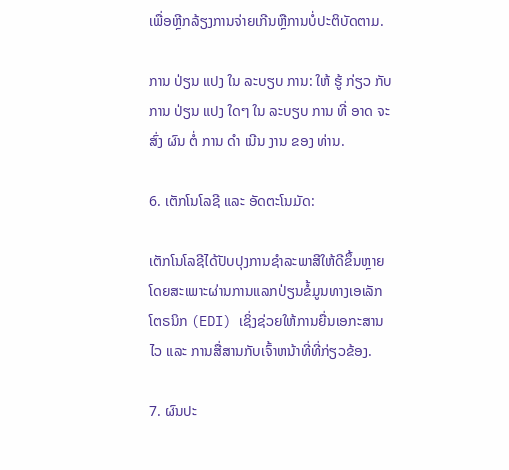ເພື່ອຫຼີກລ້ຽງການຈ່າຍເກີນຫຼືການບໍ່ປະຕິບັດຕາມ.

ການ ປ່ຽນ ແປງ ໃນ ລະບຽບ ການ: ໃຫ້ ຮູ້ ກ່ຽວ ກັບ ການ ປ່ຽນ ແປງ ໃດໆ ໃນ ລະບຽບ ການ ທີ່ ອາດ ຈະ ສົ່ງ ຜົນ ຕໍ່ ການ ດໍາ ເນີນ ງານ ຂອງ ທ່ານ.

6. ເຕັກໂນໂລຊີ ແລະ ອັດຕະໂນມັດ:

ເຕັກໂນໂລຊີໄດ້ປັບປຸງການຊໍາລະພາສີໃຫ້ດີຂຶ້ນຫຼາຍ ໂດຍສະເພາະຜ່ານການແລກປ່ຽນຂໍ້ມູນທາງເອເລັກໂຕຣນິກ (EDI) ເຊິ່ງຊ່ວຍໃຫ້ການຍື່ນເອກະສານໄວ ແລະ ການສື່ສານກັບເຈົ້າຫນ້າທີ່ທີ່ກ່ຽວຂ້ອງ.

7. ຜົນປະ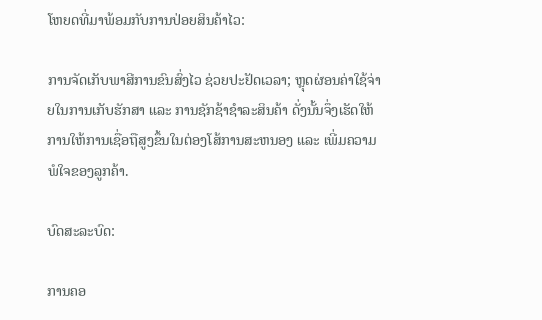ໂຫຍດທີ່ມາພ້ອມກັບການປ່ອຍສິນຄ້າໄວ:

ການຈັດເກັບພາສີການຂົນສົ່ງໄວ ຊ່ວຍປະຢັດເວລາ; ຫຼຸດຜ່ອນຄ່າໃຊ້ຈ່າຍໃນການເກັບຮັກສາ ແລະ ການຊັກຊ້າຊໍາລະສິນຄ້າ ດັ່ງນັ້ນຈຶ່ງເຮັດໃຫ້ການໃຫ້ການເຊື່ອຖືສູງຂຶ້ນໃນຕ່ອງໂສ້ການສະຫນອງ ແລະ ເພີ່ມຄວາມພໍໃຈຂອງລູກຄ້າ.

ບົດສະລະບົດ:

ການຄອ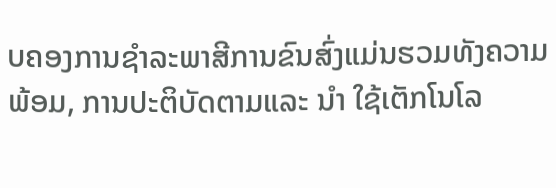ບຄອງການຊໍາລະພາສີການຂົນສົ່ງແມ່ນຮວມທັງຄວາມພ້ອມ, ການປະຕິບັດຕາມແລະ ນໍາ ໃຊ້ເຕັກໂນໂລ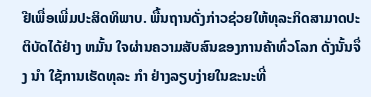ຢີເພື່ອເພີ່ມປະສິດທິພາບ. ພື້ນຖານດັ່ງກ່າວຊ່ວຍໃຫ້ທຸລະກິດສາມາດປະຕິບັດໄດ້ຢ່າງ ຫມັ້ນ ໃຈຜ່ານຄວາມສັບສົນຂອງການຄ້າທົ່ວໂລກ ດັ່ງນັ້ນຈຶ່ງ ນໍາ ໃຊ້ການເຮັດທຸລະ ກໍາ ຢ່າງລຽບງ່າຍໃນຂະນະທີ່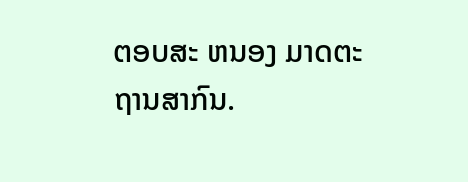ຕອບສະ ຫນອງ ມາດຕະຖານສາກົນ.